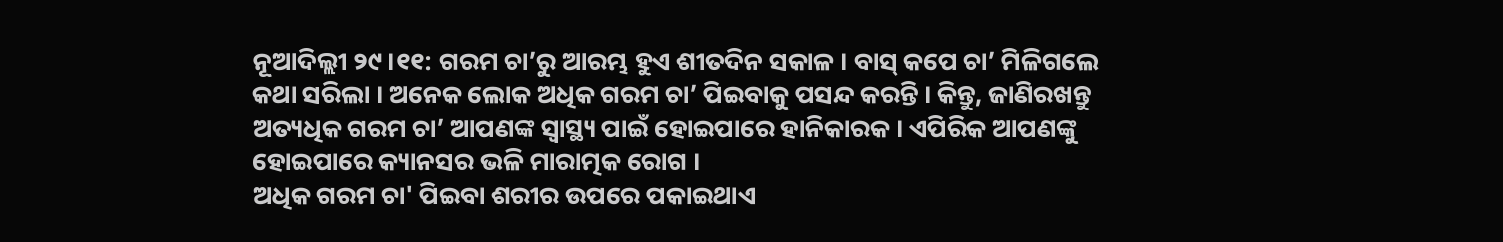ନୂଆଦିଲ୍ଲୀ ୨୯।୧୧: ଗରମ ଚା’ରୁ ଆରମ୍ଭ ହୁଏ ଶୀତଦିନ ସକାଳ । ବାସ୍ କପେ ଚା’ ମିଳିଗଲେ କଥା ସରିଲା । ଅନେକ ଲୋକ ଅଧିକ ଗରମ ଚା’ ପିଇବାକୁ ପସନ୍ଦ କରନ୍ତି । କିନ୍ତୁ, ଜାଣିରଖନ୍ତୁ ଅତ୍ୟଧିକ ଗରମ ଚା’ ଆପଣଙ୍କ ସ୍ୱାସ୍ଥ୍ୟ ପାଇଁ ହୋଇପାରେ ହାନିକାରକ । ଏପିରିକ ଆପଣଙ୍କୁ ହୋଇପାରେ କ୍ୟାନସର ଭଳି ମାରାତ୍ମକ ରୋଗ ।
ଅଧିକ ଗରମ ଚା' ପିଇବା ଶରୀର ଉପରେ ପକାଇଥାଏ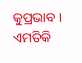କୁପ୍ରଭାବ । ଏମତିକି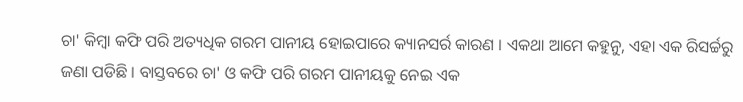ଚା' କିମ୍ବା କଫି ପରି ଅତ୍ୟଧିକ ଗରମ ପାନୀୟ ହୋଇପାରେ କ୍ୟାନସର୍ର କାରଣ । ଏକଥା ଆମେ କହୁନୁ, ଏହା ଏକ ରିସର୍ଚ୍ଚରୁ ଜଣା ପଡିଛି । ବାସ୍ତବରେ ଚା' ଓ କଫି ପରି ଗରମ ପାନୀୟକୁ ନେଇ ଏକ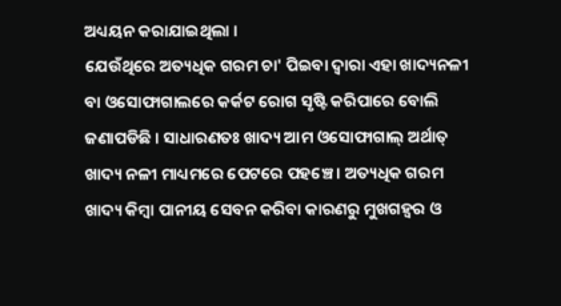ଅଧ୍ୟୟନ କରାଯାଇଥିଲା ।
ଯେଉଁଥିରେ ଅତ୍ୟଧିକ ଗରମ ଚା' ପିଇବା ଦ୍ୱାରା ଏହା ଖାଦ୍ୟନଳୀ ବା ଓସୋଫାଗାଲରେ କର୍କଟ ରୋଗ ସୃଷ୍ଟି କରିପାରେ ବୋଲି ଜଣାପଡିଛି । ସାଧାରଣତଃ ଖାଦ୍ୟ ଆମ ଓସୋଫାଗାଲ୍ ଅର୍ଥାତ୍ ଖାଦ୍ୟ ନଳୀ ମାଧ୍ୟମରେ ପେଟରେ ପହଞ୍ଚେ । ଅତ୍ୟଧିକ ଗରମ ଖାଦ୍ୟ କିମ୍ୱା ପାନୀୟ ସେବନ କରିବା କାରଣରୁ ମୁଖଗହ୍ୱର ଓ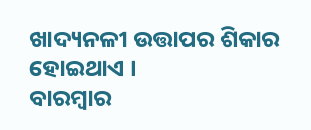ଖାଦ୍ୟନଳୀ ଉତ୍ତାପର ଶିକାର ହୋଇଥାଏ ।
ବାରମ୍ୱାର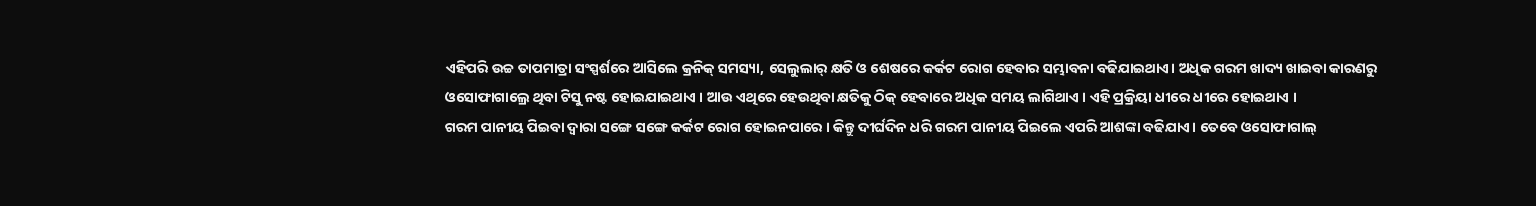ଏହିପରି ଉଚ୍ଚ ତାପମାତ୍ରା ସଂସ୍ପର୍ଶରେ ଆସିଲେ କ୍ରନିକ୍ ସମସ୍ୟା, ସେଲୁଲାର୍ କ୍ଷତି ଓ ଶେଷରେ କର୍କଟ ରୋଗ ହେବାର ସମ୍ଭାବନା ବଢିଯାଇଥାଏ। ଅଧିକ ଗରମ ଖାଦ୍ୟ ଖାଇବା କାରଣରୁ ଓସୋଫାଗାଲ୍ରେ ଥିବା ଟିସୁ ନଷ୍ଟ ହୋଇଯାଇଥାଏ । ଆଉ ଏଥିରେ ହେଉଥିବା କ୍ଷତିକୁ ଠିକ୍ ହେବାରେ ଅଧିକ ସମୟ ଲାଗିଥାଏ । ଏହି ପ୍ରକ୍ରିୟା ଧୀରେ ଧୀରେ ହୋଇଥାଏ ।
ଗରମ ପାନୀୟ ପିଇବା ଦ୍ୱାରା ସଙ୍ଗେ ସଙ୍ଗେ କର୍କଟ ରୋଗ ହୋଇନପାରେ । କିନ୍ତୁ ଦୀର୍ଘଦିନ ଧରି ଗରମ ପାନୀୟ ପିଇଲେ ଏପରି ଆଶଙ୍କା ବଢିଯାଏ। ତେବେ ଓସୋଫାଗାଲ୍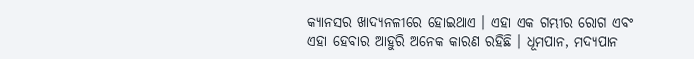କ୍ୟାନସର ଖାଦ୍ୟନଳୀରେ ହୋଇଥାଏ । ଏହା ଏକ ଗମ୍ଭୀର ରୋଗ ଏବଂ ଏହା ହେବାର ଆହୁରି ଅନେକ କାରଣ ରହିଛି । ଧୂମପାନ, ମଦ୍ୟପାନ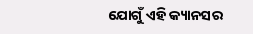ଯୋଗୁଁ ଏହି କ୍ୟାନସର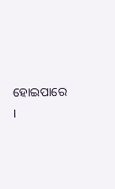ହୋଇପାରେ ।